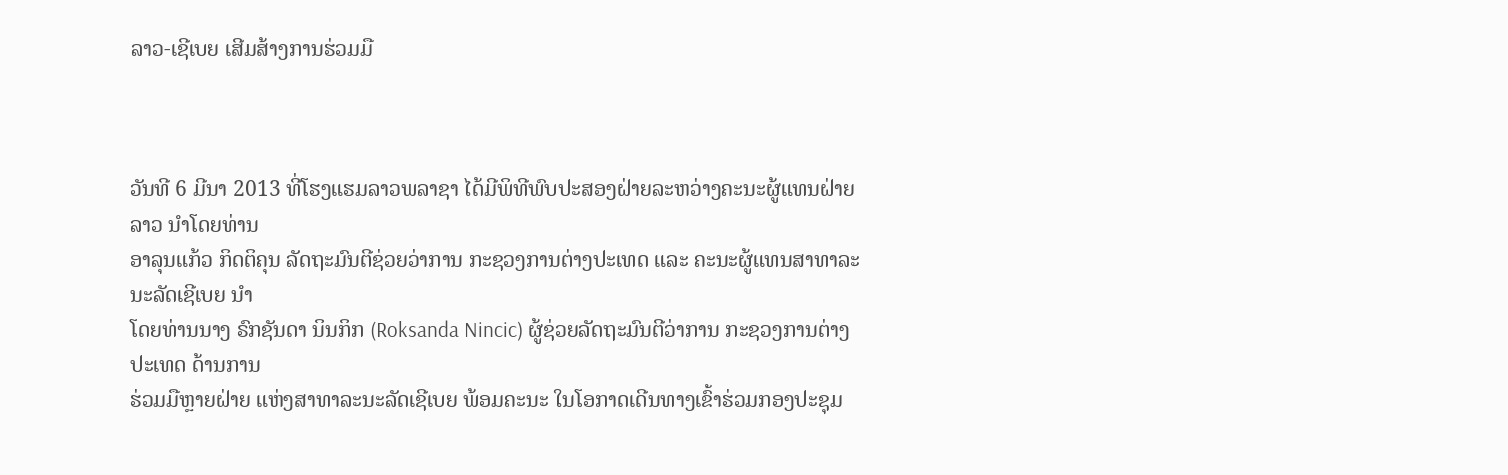ລາວ-ເຊີເບຍ ເສີມສ້າງການຮ່ວມມື



ວັນທີ 6 ມີນາ 2013 ທີ່ໂຮງແຮມລາວພລາຊາ ໄດ້ມີພິທີພົບປະສອງຝ່າຍລະຫວ່າງຄະນະຜູ້ແທນຝ່າຍລາວ ນຳໂດຍທ່ານ
ອາລຸນແກ້ວ ກິດຕິຄຸນ ລັດຖະມົນຕີຊ່ວຍວ່າການ ກະຊວງການຕ່າງປະເທດ ແລະ ຄະນະຜູ້ແທນສາທາລະນະລັດເຊີເບຍ ນຳ
ໂດຍທ່ານນາງ ຣົກຊັນດາ ນິນກິກ (Roksanda Nincic) ຜູ້ຊ່ວຍລັດຖະມົນຕີວ່າການ ກະຊວງການຕ່າງປະເທດ ດ້ານການ
ຮ່ວມມືຫຼາຍຝ່າຍ ແຫ່ງສາທາລະນະລັດເຊີເບຍ ພ້ອມຄະນະ ໃນໂອກາດເດີນທາງເຂົ້າຮ່ວມກອງປະຊຸມ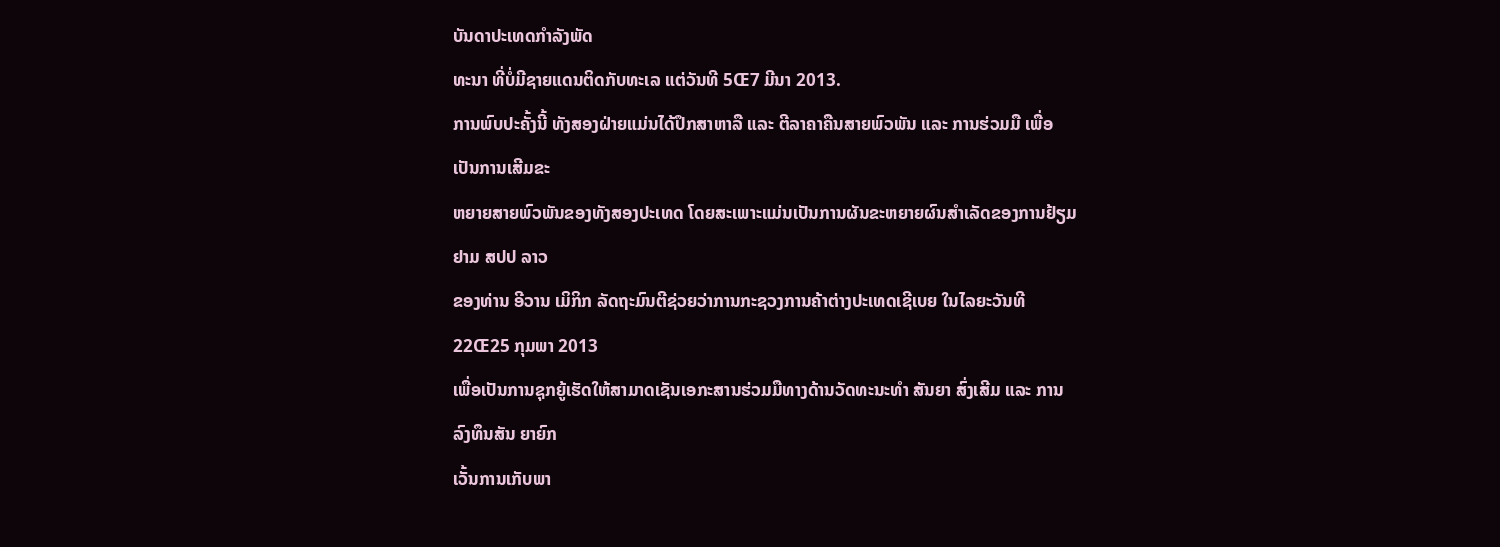ບັນດາປະເທດກຳລັງພັດ
ທະນາ ທີ່ບໍ່ມີຊາຍແດນຕິດກັບທະເລ ແຕ່ວັນທີ 5Œ7 ມີນາ 2013.
ການພົບປະຄັ້ງນີ້ ທັງສອງຝ່າຍແມ່ນໄດ້ປຶກສາຫາລື ແລະ ຕີລາຄາຄືນສາຍພົວພັນ ແລະ ການຮ່ວມມື ເພື່ອເປັນການເສີມຂະ
ຫຍາຍສາຍພົວພັນຂອງທັງສອງປະເທດ ໂດຍສະເພາະແມ່ນເປັນການຜັນຂະຫຍາຍຜົນສຳເລັດຂອງການຢ້ຽມຢາມ ສປປ ລາວ
ຂອງທ່ານ ອີວານ ເມິກິກ ລັດຖະມົນຕີຊ່ວຍວ່າການກະຊວງການຄ້າຕ່າງປະເທດເຊີເບຍ ໃນໄລຍະວັນທີ 22Œ25 ກຸມພາ 2013
ເພື່ອເປັນການຊຸກຍູ້ເຮັດໃຫ້ສາມາດເຊັນເອກະສານຮ່ວມມືທາງດ້ານວັດທະນະທຳ ສັນຍາ ສົ່ງເສີມ ແລະ ການລົງທຶນສັນ ຍາຍົກ
ເວັ້ນການເກັບພາ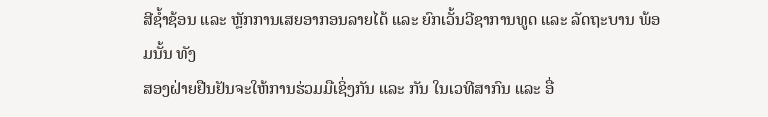ສີຊ້ຳຊ້ອນ ແລະ ຫຼັກການເສຍອາກອນລາຍໄດ້ ແລະ ຍົກເວັ້ນວີຊາການທູດ ແລະ ລັດຖະບານ ພ້ອມນັ້ນ ທັງ
ສອງຝ່າຍຢືນຢັນຈະໃຫ້ການຮ່ວມມືເຊິ່ງກັນ ແລະ ກັນ ໃນເວທີສາກົນ ແລະ ອື່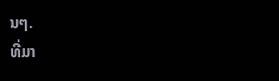ນໆ.
ທີ່ມາ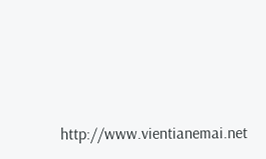http://www.vientianemai.net